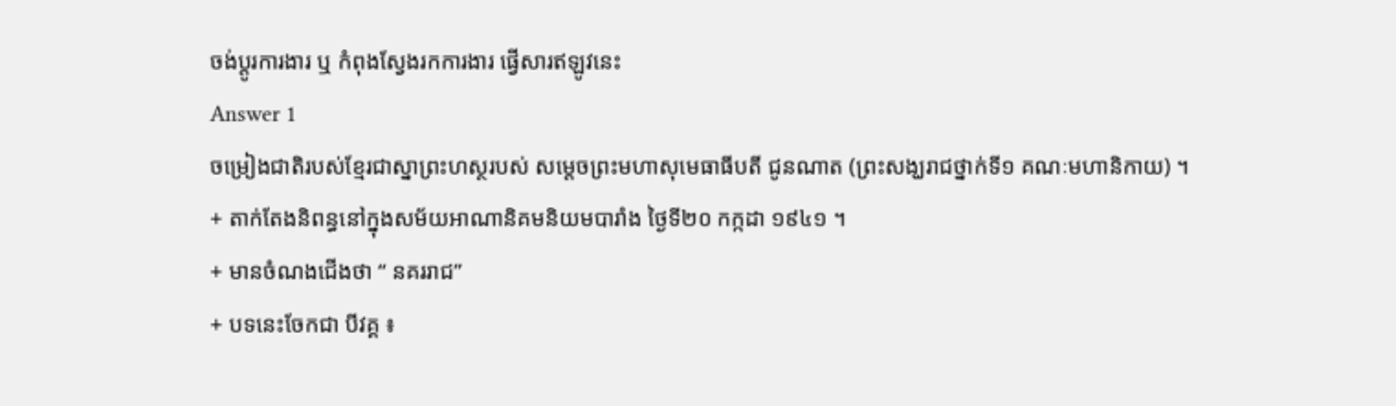ចង់ប្តូរការងារ ឬ កំពុងស្វែងរកការងារ ផ្វើសារឥឡូវនេះ
Answer 1
ចម្រៀងជាតិរបស់ខ្មែរជាស្នាព្រះហស្ថរបស់ សម្ដេចព្រះមហាសុមេធាធីបតី ជូនណាត (ព្រះសង្ឃរាជថ្នាក់ទី១ គណៈមហានិកាយ) ។
+ តាក់តែងនិពន្ធនៅក្នុងសម័យអាណានិគមនិយមបារាំង ថ្ងៃទី២០ កក្កដា ១៩៤១ ។
+ មានចំណងជើងថា “ នគររាជ”
+ បទនេះចែកជា បីវគ្គ ៖